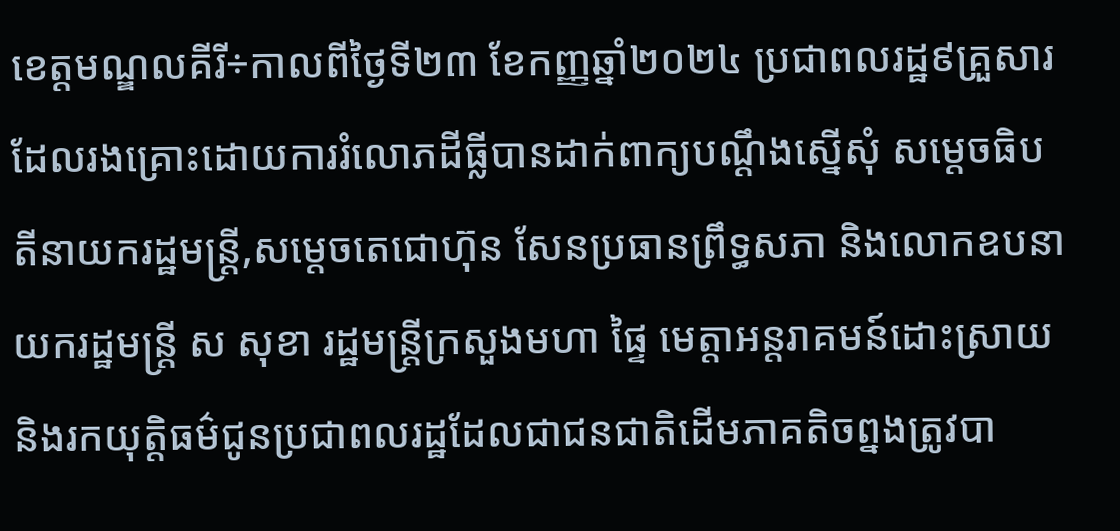ខេត្តមណ្ឌលគីរី÷កាលពីថ្ងៃទី២៣ ខែកញ្ញឆ្នាំ២០២៤ ប្រជាពលរដ្ឋ៩គ្រួសារ ដែលរងគ្រោះដោយការរំលោភដីធ្លីបានដាក់ពាក្យបណ្ដឹងស្នើសុំ សម្តេចធិបតីនាយករដ្ឋមន្ត្រី,សម្ដេចតេជោហ៊ុន សែនប្រធានព្រឹទ្ធសភា និងលោកឧបនាយករដ្ឋមន្ត្រី ស សុខា រដ្ឋមន្ត្រីក្រសួងមហា ផ្ទៃ មេត្តាអន្តរាគមន៍ដោះស្រាយនិងរកយុត្តិធម៌ជូនប្រជាពលរដ្ឋដែលជាជនជាតិដើមភាគតិចព្នងត្រូវបា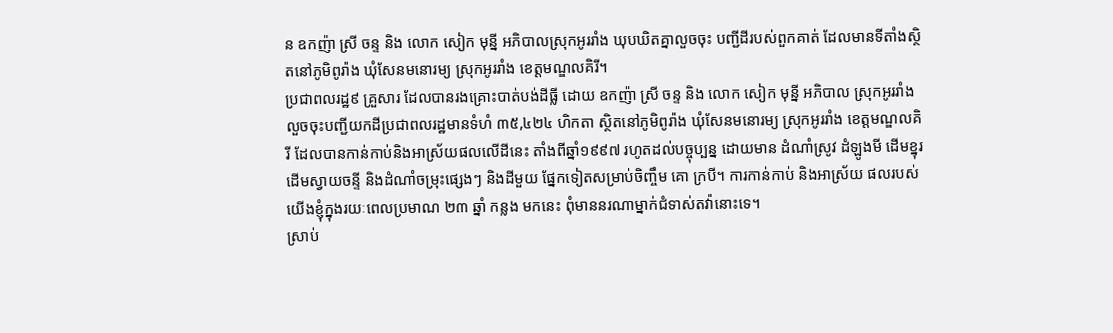ន ឧកញ៉ា ស្រី ចន្ទ និង លោក សៀក មុន្នី អភិបាលស្រុកអូររាំង ឃុបឃិតគ្នាលួចចុះ បញ្ជីដីរបស់ពួកគាត់ ដែលមានទីតាំងស្ថិតនៅភូមិពូរ៉ាង ឃុំសែនមនោរម្យ ស្រុកអូររាំង ខេត្តមណ្ឌលគិរី។
ប្រជាពលរដ្ឋ៩ គ្រួសារ ដែលបានរងគ្រោះបាត់បង់ដីធ្លី ដោយ ឧកញ៉ា ស្រី ចន្ទ និង លោក សៀក មុន្នី អភិបាល ស្រុកអូររាំង លួចចុះបញ្ជីយកដីប្រជាពលរដ្ឋមានទំហំ ៣៥,៤២៤ ហិកតា ស្ថិតនៅភូមិពូរ៉ាង ឃុំសែនមនោរម្យ ស្រុកអូររាំង ខេត្តមណ្ឌលគិរី ដែលបានកាន់កាប់និងអាស្រ័យផលលើដីនេះ តាំងពីឆ្នាំ១៩៩៧ រហូតដល់បច្ចុប្បន្ន ដោយមាន ដំណាំស្រូវ ដំឡូងមី ដើមខ្នុរ ដើមស្វាយចន្ទី និងដំណាំចម្រុះផ្សេងៗ និងដីមួយ ផ្នែកទៀតសម្រាប់ចិញ្ចឹម គោ ក្របី។ ការកាន់កាប់ និងអាស្រ័យ ផលរបស់យើងខ្ញុំក្នុងរយៈពេលប្រមាណ ២៣ ឆ្នាំ កន្លង មកនេះ ពុំមាននរណាម្នាក់ជំទាស់តវ៉ានោះទេ។
ស្រាប់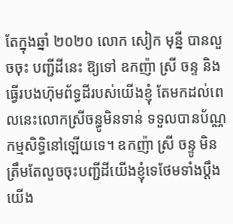តែក្នុងឆ្នាំ ២០២០ លោក សៀក មុន្នី បានលួចចុះ បញ្ជីដីនេះ ឱ្យទៅ ឧកញ៉ា ស្រី ចន្ទ និងធ្វើរបងហ៊ុមព័ទ្ធដីរបស់យើងខ្ញុំ តែមកដល់ពេលនេះលោកស្រីចន្ធូមិនទាន់ ទទួលបានប័ណ្ណកម្មសិទ្ធិនៅឡើយទេ។ ឧកញ៉ា ស្រី ចន្ទូ មិនត្រឹមតែលួចចុះបញ្ជីដីយើងខ្ញុំទេថែមទាំងប្តឹងយើង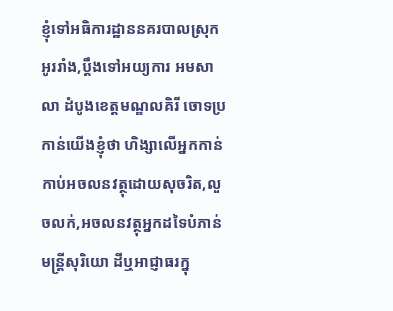ខ្ញុំទៅអធិការដ្ឋាននគរបាលស្រុកអូររាំង,ប្តឹងទៅអយ្យការ អមសាលា ដំបូងខេត្តមណ្ឌលគិរី ចោទប្រកាន់យើងខ្ញុំថា ហិង្សាលើអ្នកកាន់កាប់អចលនវត្ថុដោយសុចរិត,លួចលក់,អចលនវត្ថុអ្នកដទៃបំភាន់មន្ត្រីសុរិយោ ដីឬអាជ្ញាធរក្នុ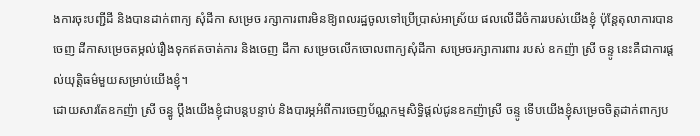ងការចុះបញ្ជីដី និងបានដាក់ពាក្យ សុំដីកា សម្រេច រក្សាការពារមិនឱ្យពលរដ្ឋចូលទៅប្រើប្រាស់អាស្រ័យ ផលលើដីចំការរបស់យើងខ្ញុំ ប៉ុន្តែតុលាការបានចេញ ដីកាសម្រេចតម្កល់រឿងទុកឥតចាត់ការ និងចេញ ដីកា សម្រេចលើកចោលពាក្យសុំដីកា សម្រេចរក្សាការពារ របស់ ឧកញ៉ា ស្រី ចន្ទូ នេះគឺជាការផ្តល់យុត្តិធម៌មួយសម្រាប់យើងខ្ញុំ។
ដោយសារតែឧកញ៉ា ស្រី ចន្ធូ ប្តឹងយើងខ្ញុំជាបន្តបន្ទាប់ និងបារម្ភអំពីការចេញប័ណ្ណកម្មសិទ្ធិផ្តល់ជូនឧកញ៉ាស្រី ចន្ទូ ទើបយើងខ្ញុំសម្រេចចិត្តដាក់ពាក្យប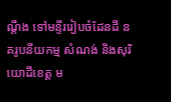ណ្តឹង ទៅមន្ទីររៀបចំដែនដី នគរូបនីយកម្ម សំណង់ និងសុរិយោដីខេត្ត ម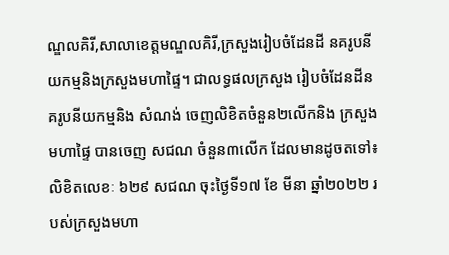ណ្ឌលគិរី,សាលាខេត្តមណ្ឌលគិរី,ក្រសួងរៀបចំដែនដី នគរូបនីយកម្មនិងក្រសួងមហាផ្ទៃ។ ជាលទ្ធផលក្រសួង រៀបចំដែនដីនគរូបនីយកម្មនិង សំណង់ ចេញលិខិតចំនួន២លើកនិង ក្រសួងមហាផ្ទៃ បានចេញ សជណ ចំនួន៣លើក ដែលមានដូចតទៅ៖ លិខិតលេខៈ ៦២៩ សជណ ចុះថ្ងៃទី១៧ ខែ មីនា ឆ្នាំ២០២២ របស់ក្រសួងមហា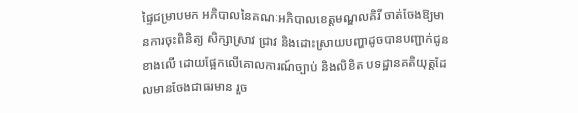ផ្ទៃជម្រាបមក អភិបាលនៃគណៈអភិបាលខេត្តមណ្ឌលគិរី ចាត់ចែងឱ្យមានការចុះពិនិត្យ សិក្សាស្រាវ ជ្រាវ និងដោះស្រាយបញ្ហាដូចបានបញ្ជាក់ជូនខាងលើ ដោយផ្អែកលើគោលការណ៍ច្បាប់ និងលិខិត បទដ្ឋានគតិយុត្តដែលមានចែងជាធរមាន រួច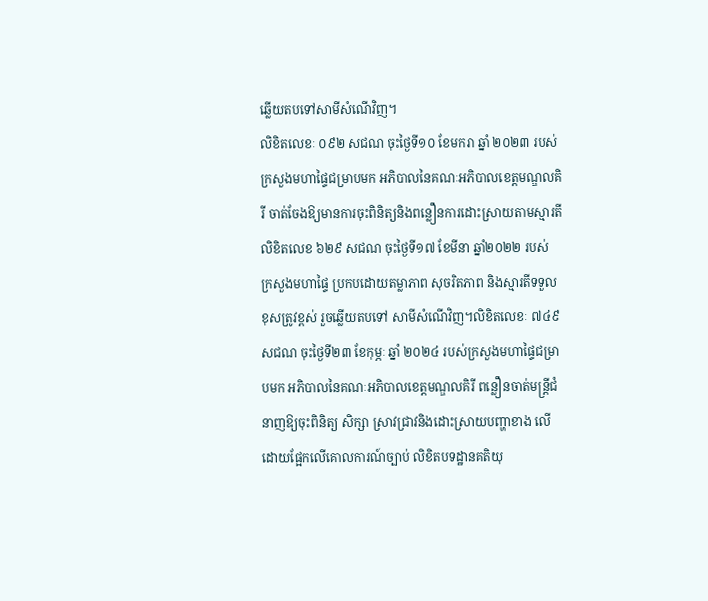ឆ្លើយតបទៅសាមីសំណើវិញ។
លិខិតលេខៈ ០៩២ សជណ ចុះថ្ងៃទី១០ ខែមករា ឆ្នាំ ២០២៣ របស់ក្រសួងមហាផ្ទៃជម្រាបមក អភិបាលនៃគណៈអភិបាលខេត្តមណ្ឌលគិរី ចាត់ចែងឱ្យមានការចុះពិនិត្យនិងពន្លឿនការដោះស្រាយតាមស្មារតីលិខិតលេខ ៦២៩ សជណ ចុះថ្ងៃទី១៧ ខែមីនា ឆ្នាំ២០២២ របស់ ក្រសួងមហាផ្ទៃ ប្រកបដោយតម្លាភាព សុចរិតភាព និងស្មារតីទទួលខុសត្រូវខ្ពស់ រួចឆ្លើយតបទៅ សាមីសំណើវិញ។លិខិតលេខៈ ៧៤៩ សជណ ចុះថ្ងៃទី២៣ ខែកុម្ភៈ ឆ្នាំ ២០២៤ របស់ក្រសួងមហាផ្ទៃជម្រាបមក អភិបាលនៃគណៈអភិបាលខេត្តមណ្ឌលគិរី ពន្លឿនចាត់មន្ត្រីជំនាញឱ្យចុះពិនិត្យ សិក្សា ស្រាវជ្រាវនិងដោះស្រាយបញ្ហាខាង លើដោយផ្អែកលើគោលការណ៍ច្បាប់ លិខិតបទដ្ឋានគតិយុ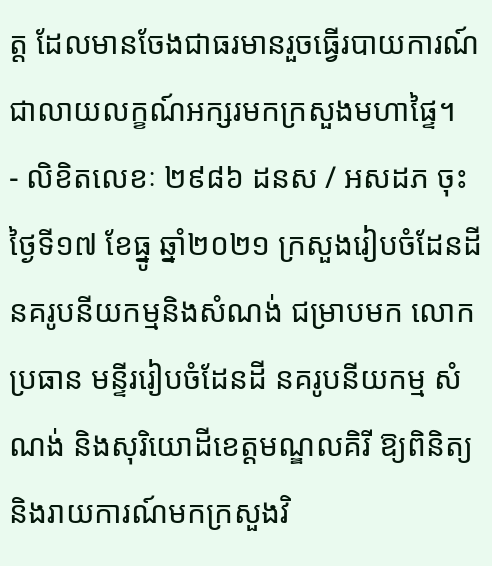ត្ត ដែលមានចែងជាធរមានរួចធ្វើរបាយការណ៍ជាលាយលក្ខណ៍អក្សរមកក្រសួងមហាផ្ទៃ។
- លិខិតលេខៈ ២៩៨៦ ដនស / អសដភ ចុះថ្ងៃទី១៧ ខែធ្នូ ឆ្នាំ២០២១ ក្រសួងរៀបចំដែនដី នគរូបនីយកម្មនិងសំណង់ ជម្រាបមក លោកប្រធាន មន្ទីររៀបចំដែនដី នគរូបនីយកម្ម សំណង់ និងសុរិយោដីខេត្តមណ្ឌលគិរី ឱ្យពិនិត្យ និងរាយការណ៍មកក្រសួងវិ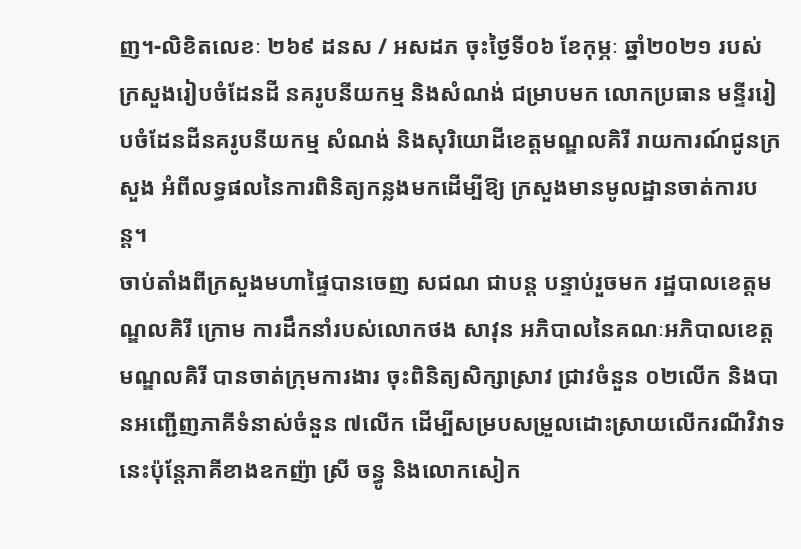ញ។-លិខិតលេខៈ ២៦៩ ដនស / អសដភ ចុះថ្ងៃទី០៦ ខែកុម្ភៈ ឆ្នាំ២០២១ របស់ ក្រសួងរៀបចំដែនដី នគរូបនីយកម្ម និងសំណង់ ជម្រាបមក លោកប្រធាន មន្ទីររៀបចំដែនដីនគរូបនីយកម្ម សំណង់ និងសុរិយោដីខេត្តមណ្ឌលគិរី រាយការណ៍ជូនក្រសួង អំពីលទ្ធផលនៃការពិនិត្យកន្លងមកដើម្បីឱ្យ ក្រសួងមានមូលដ្ឋានចាត់ការបន្ត។
ចាប់តាំងពីក្រសួងមហាផ្ទៃបានចេញ សជណ ជាបន្ត បន្ទាប់រួចមក រដ្ឋបាលខេត្តមណ្ឌលគិរី ក្រោម ការដឹកនាំរបស់លោកថង សាវុន អភិបាលនៃគណៈអភិបាលខេត្តមណ្ឌលគិរី បានចាត់ក្រុមការងារ ចុះពិនិត្យសិក្សាស្រាវ ជ្រាវចំនួន ០២លើក និងបានអញ្ជើញភាគីទំនាស់ចំនួន ៧លើក ដើម្បីសម្របសម្រួលដោះស្រាយលើករណីវិវាទនេះប៉ុន្តែភាគីខាងឧកញ៉ា ស្រី ចន្ធូ និងលោកសៀក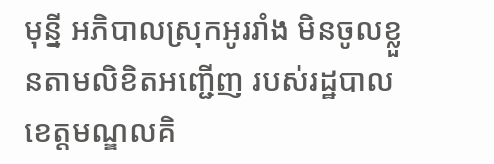មុន្នី អភិបាលស្រុកអូររាំង មិនចូលខ្លួនតាមលិខិតអញ្ជើញ របស់រដ្ឋបាលខេត្តមណ្ឌលគិ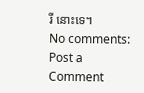រី នោះទេ។
No comments:
Post a Comment